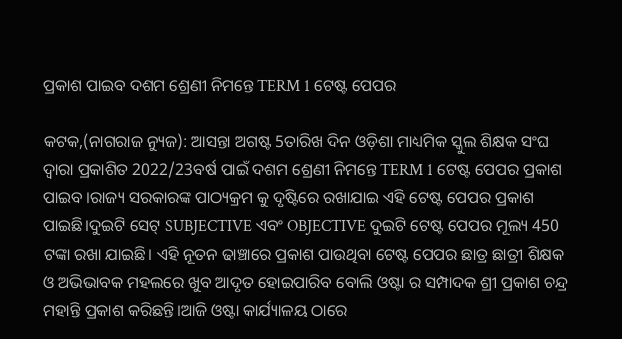ପ୍ରକାଶ ପାଇବ ଦଶମ ଶ୍ରେଣୀ ନିମନ୍ତେ TERM 1 ଟେଷ୍ଟ ପେପର

କଟକ,(ନାଗରାଜ ନ୍ୟୁଜ): ଆସନ୍ତା ଅଗଷ୍ଟ 5ତାରିଖ ଦିନ ଓଡ଼ିଶା ମାଧ୍ୟମିକ ସ୍କୁଲ ଶିକ୍ଷକ ସଂଘ ଦ୍ୱାରା ପ୍ରକାଶିତ 2022/23ବର୍ଷ ପାଇଁ ଦଶମ ଶ୍ରେଣୀ ନିମନ୍ତେ TERM 1 ଟେଷ୍ଟ ପେପର ପ୍ରକାଶ ପାଇବ ।ରାଜ୍ୟ ସରକାରଙ୍କ ପାଠ୍ୟକ୍ରମ କୁ ଦୃଷ୍ଟିରେ ରଖାଯାଇ ଏହି ଟେଷ୍ଟ ପେପର ପ୍ରକାଶ ପାଇଛି।ଦୁଇଟି ସେଟ୍ SUBJECTIVE ଏବଂ OBJECTIVE ଦୁଇଟି ଟେଷ୍ଟ ପେପର ମୂଲ୍ୟ 450 ଟଙ୍କା ରଖା ଯାଇଛି। ଏହି ନୂତନ ଢାଞ୍ଚାରେ ପ୍ରକାଶ ପାଉଥିବା ଟେଷ୍ଟ ପେପର ଛାତ୍ର ଛାତ୍ରୀ ଶିକ୍ଷକ ଓ ଅଭିଭାବକ ମହଲରେ ଖୁବ ଆଦୃତ ହୋଇପାରିବ ବୋଲି ଓଷ୍ଟା ର ସମ୍ପାଦକ ଶ୍ରୀ ପ୍ରକାଶ ଚନ୍ଦ୍ର ମହାନ୍ତି ପ୍ରକାଶ କରିଛନ୍ତି।ଆଜି ଓଷ୍ଟା କାର୍ଯ୍ୟାଳୟ ଠାରେ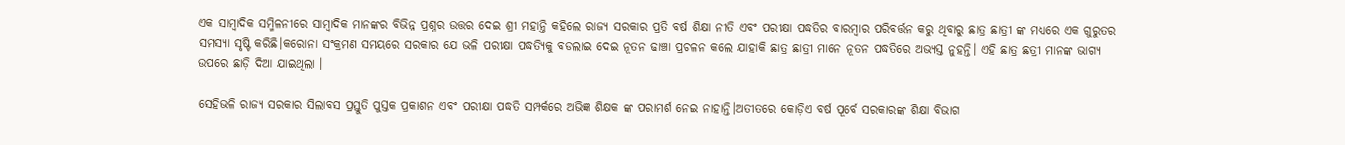ଏକ ସାମ୍ବାଦିକ ସମ୍ମିଳନୀରେ ସାମ୍ବାଦିକ ମାନଙ୍କର ବିଭିନ୍ନ ପ୍ରଶ୍ନର ଉତ୍ତର ଦେଇ ଶ୍ରୀ ମହାନ୍ତି କହିଲେ ରାଜ୍ୟ ସରକାର ପ୍ରତି ବର୍ଷ ଶିକ୍ଷା ନୀତି ଏବଂ ପରୀକ୍ଷା ପଦ୍ଧତିର ବାରମ୍ବାର ପରିବର୍ତ୍ତନ କରୁ ଥିବାରୁ ଛାତ୍ର ଛାତ୍ରୀ ଙ୍କ ମଧ୍ୟରେ ଏକ ଗୁରୁତର ସମସ୍ୟା ସୃଷ୍ଟି କରିଛି।କରୋନା ସଂକ୍ରମଣ ସମୟରେ ସରକାର ଯେ ଭଳି ପରୀକ୍ଷା ପଦ୍ଧତ୍ୟିକୁ ବଡଲାଇ ଦେଇ ନୂତନ ଢାଞ୍ଚା ପ୍ରଚଳନ କଲେ ଯାହାକି ଛାତ୍ର ଛାତ୍ରୀ ମାନେ ନୂତନ ପଦ୍ଧତିରେ ଅଭ୍ୟସ୍ତ ନୁହନ୍ତି। ଏହି ଛାତ୍ର ଛତ୍ରୀ ମାନଙ୍କ ଭାଗ୍ୟ ଉପରେ ଛାଡ଼ି ଦିଆ ଯାଇଥିଲା ।

ସେହିଭଳି ରାଜ୍ୟ ସରକାର ସିଲାବସ ପ୍ରସ୍ତୁତି ପୁସ୍ତକ ପ୍ରକାଶନ ଏବଂ ପରୀକ୍ଷା ପଦ୍ଧତି ସମ୍ପର୍କରେ ଅଭିଜ୍ଞ ଶିକ୍ଷକ ଙ୍କ ପରାମର୍ଶ ନେଇ ନାହାନ୍ତି।ଅତୀତରେ କୋଡ଼ିଏ ବର୍ଷ ପୂର୍ବେ ସରକାରଙ୍କ ଶିକ୍ଷା ବିଭାଗ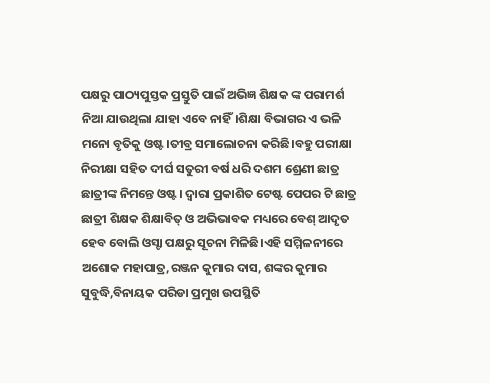ପକ୍ଷରୁ ପାଠ୍ୟପୁସ୍ତକ ପ୍ରସ୍ତୁତି ପାଇଁ ଅଭିଜ୍ଞ ଶିକ୍ଷକ ଙ୍କ ପରାମର୍ଶ ନିଆ ଯାଉଥିଲା ଯାହା ଏବେ ନାହିଁ।ଶିକ୍ଷା ବିଭାଗର ଏ ଭଳି ମନୋ ବୃତିକୁ ଓଷ୍ଟ।ତୀବ୍ର ସମାଲୋଚନା କରିଛି।ବହୁ ପରୀକ୍ଷା ନିରୀକ୍ଷା ସହିତ ଦୀର୍ଘ ସତୁରୀ ବର୍ଷ ଧରି ଦଶମ ଶ୍ରେଣୀ ଛାତ୍ର ଛାତ୍ରୀଙ୍କ ନିମନ୍ତେ ଓଷ୍ଟ। ଦ୍ଵାରା ପ୍ରକାଶିତ ଟେଷ୍ଟ ପେପର ଟି ଛାତ୍ର ଛାତ୍ରୀ ଶିକ୍ଷକ ଶିକ୍ଷାବିତ୍ ଓ ଅଭିଭାବକ ମଧ୍ୟରେ ବେଶ୍ ଆଦୃତ ହେବ ବୋଲି ଓସ୍ଟା ପକ୍ଷରୁ ସୂଚନା ମିଳିଛି।ଏହି ସମ୍ମିଳନୀରେ ଅଶୋକ ମହାପାତ୍ର,ରଞ୍ଜନ କୁମାର ଦାସ, ଶଙ୍କର କୁମାର ସୁବୁଦ୍ଧି,ବିନାୟକ ପରିଡା ପ୍ରମୁଖ ଉପସ୍ଥିତି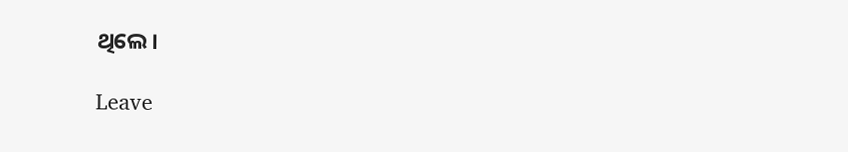ଥିଲେ।

Leave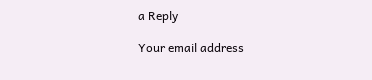a Reply

Your email address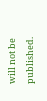will not be published.